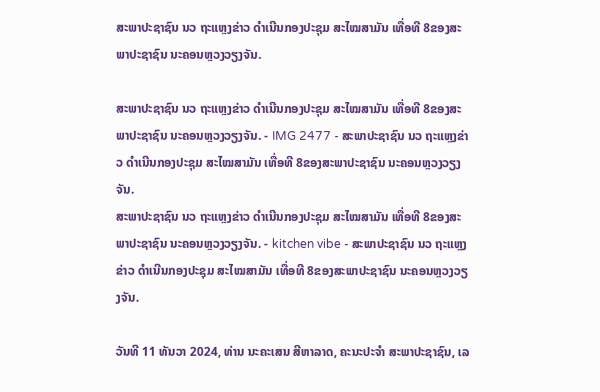ສະພາປະຊາຊົນ ນວ ຖະແຫຼງຂ່າວ ດຳເນີນກອງປະຊຸມ ສະໄໝສາມັນ ເທື່ອທີ 8ຂອງສະພາປະຊາຊົນ ນະຄອນຫຼວງວຽງຈັນ.

ສະພາປະຊາຊົນ ນວ ຖະແຫຼງຂ່າວ ດຳເນີນກອງປະຊຸມ ສະໄໝສາມັນ ເທື່ອທີ 8ຂອງສະພາປະຊາຊົນ ນະຄອນຫຼວງວຽງຈັນ. - IMG 2477 - ສະພາປະຊາຊົນ ນວ ຖະແຫຼງຂ່າວ ດຳເນີນກອງປະຊຸມ ສະໄໝສາມັນ ເທື່ອທີ 8ຂອງສະພາປະຊາຊົນ ນະຄອນຫຼວງວຽງຈັນ.
ສະພາປະຊາຊົນ ນວ ຖະແຫຼງຂ່າວ ດຳເນີນກອງປະຊຸມ ສະໄໝສາມັນ ເທື່ອທີ 8ຂອງສະພາປະຊາຊົນ ນະຄອນຫຼວງວຽງຈັນ. - kitchen vibe - ສະພາປະຊາຊົນ ນວ ຖະແຫຼງຂ່າວ ດຳເນີນກອງປະຊຸມ ສະໄໝສາມັນ ເທື່ອທີ 8ຂອງສະພາປະຊາຊົນ ນະຄອນຫຼວງວຽງຈັນ.

ວັນທີ 11 ທັນວາ 2024, ທ່ານ ນະຄະເສນ ສີຫາລາດ, ຄະນະປະຈຳ ສະພາປະຊາຊົນ, ເລ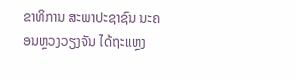ຂາທິການ ສະພາປະຊາຊົນ ນະຄອນຫຼວງວຽງຈັນ ໄດ້ຖະແຫຼງ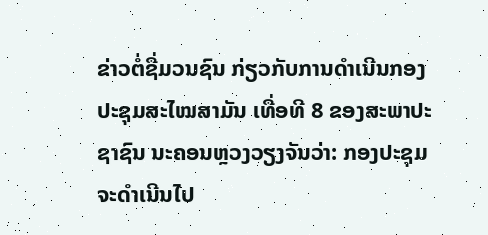ຂ່າວຕໍ່ຊື່ມວນຊົນ ກ່ຽວກັບການດຳເນີນກອງປະຊຸມສະໄໝສາມັນ ເທື່ອທີ 8 ຂອງສະພາປະຊາຊົນ ນະຄອນຫຼວງວຽງຈັນວ່າ: ກອງປະຊຸມຈະດຳເນີນໄປ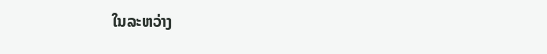ໃນລະຫວ່າງ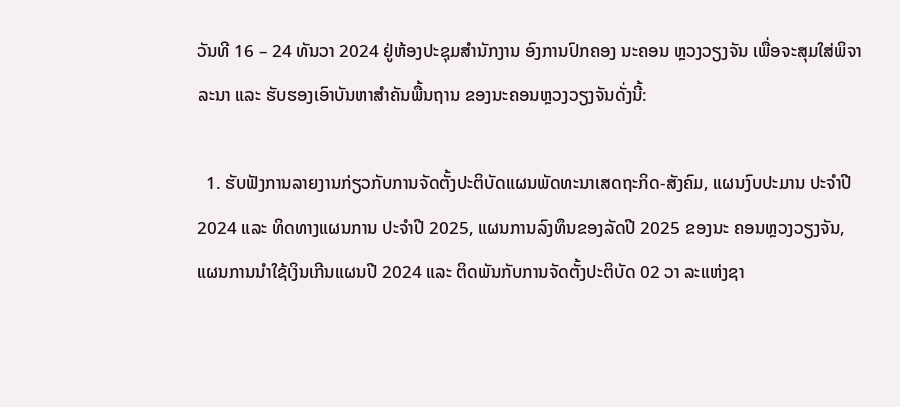ວັນທີ 16 – 24 ທັນວາ 2024 ຢູ່ຫ້ອງປະຊຸມສໍານັກງານ ອົງການປົກຄອງ ນະຄອນ ຫຼວງວຽງຈັນ ເພື່ອຈະສຸມໃສ່ພິຈາລະນາ ແລະ ຮັບຮອງເອົາບັນຫາສຳຄັນພື້ນຖານ ຂອງນະຄອນຫຼວງວຽງຈັນດັ່ງນີ້:

  1. ຮັບຟັງການລາຍງານກ່ຽວກັບການຈັດຕັ້ງປະຕິບັດແຜນພັດທະນາເສດຖະກິດ-ສັງຄົມ, ແຜນງົບປະມານ ປະຈໍາປີ 2024 ແລະ ທິດທາງແຜນການ ປະຈໍາປີ 2025, ແຜນການລົງທຶນຂອງລັດປີ 2025 ຂອງນະ ຄອນຫຼວງວຽງຈັນ, ແຜນການນໍາໃຊ້ເງິນເກີນແຜນປີ 2024 ແລະ ຕິດພັນກັບການຈັດຕັ້ງປະຕິບັດ 02 ວາ ລະແຫ່ງຊາ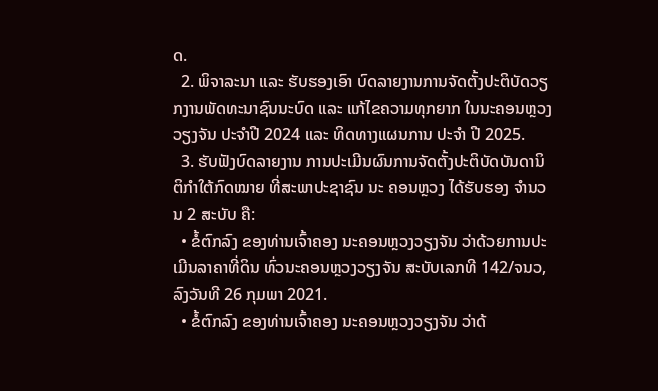ດ.
  2. ພິຈາລະນາ ແລະ ຮັບຮອງເອົາ ບົດລາຍງານການຈັດຕັ້ງປະຕິບັດວຽກງານພັດທະນາຊົນນະບົດ ແລະ ແກ້ໄຂຄວາມທຸກຍາກ ໃນນະຄອນຫຼວງວຽງຈັນ ປະຈໍາປີ 2024 ແລະ ທິດທາງແຜນການ ປະຈໍາ ປີ 2025.
  3. ຮັບຟັງບົດລາຍງານ ການປະເມີນຜົນການຈັດຕັ້ງປະຕິບັດບັນດານິຕິກໍາໃຕ້ກົດໝາຍ ທີ່ສະພາປະຊາຊົນ ນະ ຄອນຫຼວງ ໄດ້ຮັບຮອງ ຈໍານວນ 2 ສະບັບ ຄື:
  • ຂໍ້ຕົກລົງ ຂອງທ່ານເຈົ້າຄອງ ນະຄອນຫຼວງວຽງຈັນ ວ່າດ້ວຍການປະເມີນລາຄາທີ່ດິນ ທົ່ວນະຄອນຫຼວງວຽງຈັນ ສະບັບເລກທີ 142/ຈນວ, ລົງວັນທີ 26 ກຸມພາ 2021.
  • ຂໍ້ຕົກລົງ ຂອງທ່ານເຈົ້າຄອງ ນະຄອນຫຼວງວຽງຈັນ ວ່າດ້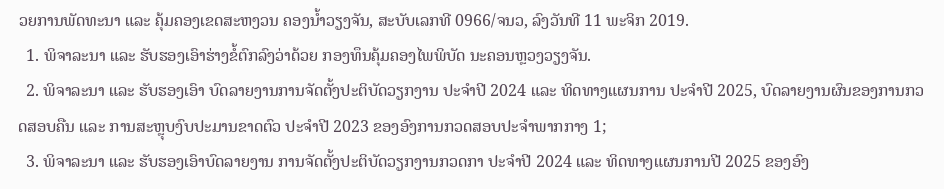ວຍການພັດທະນາ ແລະ ຄຸ້ມຄອງເຂດສະຫງວນ ຄອງນໍ້າວຽງຈັນ, ສະບັບເລກທີ 0966/ຈນວ, ລົງວັນທີ 11 ພະຈິກ 2019.
  1. ພິຈາລະນາ ແລະ ຮັບຮອງເອົາຮ່າງຂໍ້ຕົກລົງວ່າດ້ວຍ ກອງທຶນຄຸ້ມຄອງໄພພິບັດ ນະຄອນຫຼວງວຽງຈັນ.
  2. ພິຈາລະນາ ແລະ ຮັບຮອງເອົາ ບົດລາຍງານການຈັດຕັ້ງປະຕິບັດວຽກງານ ປະຈຳປີ 2024 ແລະ ທິດທາງແຜນການ ປະຈຳປີ 2025, ບົດລາຍງານຜົນຂອງການກວດສອບຄືນ ແລະ ການສະຫຼຸບງົບປະມານຂາດຕົວ ປະຈໍາປີ 2023 ຂອງອົງການກວດສອບປະຈໍາພາກກາງ 1;
  3. ພິຈາລະນາ ແລະ ຮັບຮອງເອົາບົດລາຍງານ ການຈັດຕັ້ງປະຕິບັດວຽກງານກວດກາ ປະຈຳປີ 2024 ແລະ ທິດທາງແຜນການປີ 2025 ຂອງອົງ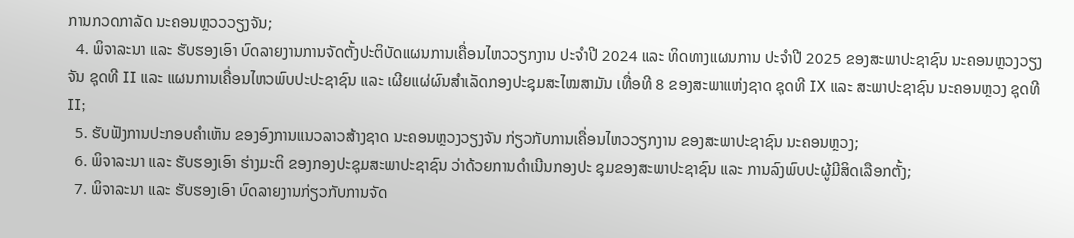ການກວດກາລັດ ນະຄອນຫຼວວວຽງຈັນ;
  4. ພິຈາລະນາ ແລະ ຮັບຮອງເອົາ ບົດລາຍງານການຈັດຕັ້ງປະຕິບັດແຜນການເຄື່ອນໄຫວວຽກງານ ປະຈໍາປີ 2024 ແລະ ທິດທາງແຜນການ ປະຈໍາປີ 2025 ຂອງສະພາປະຊາຊົນ ນະຄອນຫຼວງວຽງຈັນ ຊຸດທີ II ແລະ ແຜນການເຄື່ອນໄຫວພົບປະປະຊາຊົນ ແລະ ເຜີຍແຜ່ຜົນສໍາເລັດກອງປະຊຸມສະໄໝສາມັນ ເທື່ອທີ 8 ຂອງສະພາແຫ່ງຊາດ ຊຸດທີ IX ແລະ ສະພາປະຊາຊົນ ນະຄອນຫຼວງ ຊຸດທີ II;
  5. ຮັບຟັງການປະກອບຄຳເຫັນ ຂອງອົງການແນວລາວສ້າງຊາດ ນະຄອນຫຼວງວຽງຈັນ ກ່ຽວກັບການເຄື່ອນໄຫວວຽກງານ ຂອງສະພາປະຊາຊົນ ນະຄອນຫຼວງ;
  6. ພິຈາລະນາ ແລະ ຮັບຮອງເອົາ ຮ່າງມະຕິ ຂອງກອງປະຊຸມສະພາປະຊາຊົນ ວ່າດ້ວຍການດໍາເນີນກອງປະ ຊຸມຂອງສະພາປະຊາຊົນ ແລະ ການລົງພົບປະຜູ້ມີສິດເລືອກຕັ້ງ;
  7. ພິຈາລະນາ ແລະ ຮັບຮອງເອົາ ບົດລາຍງານກ່ຽວກັບການຈັດ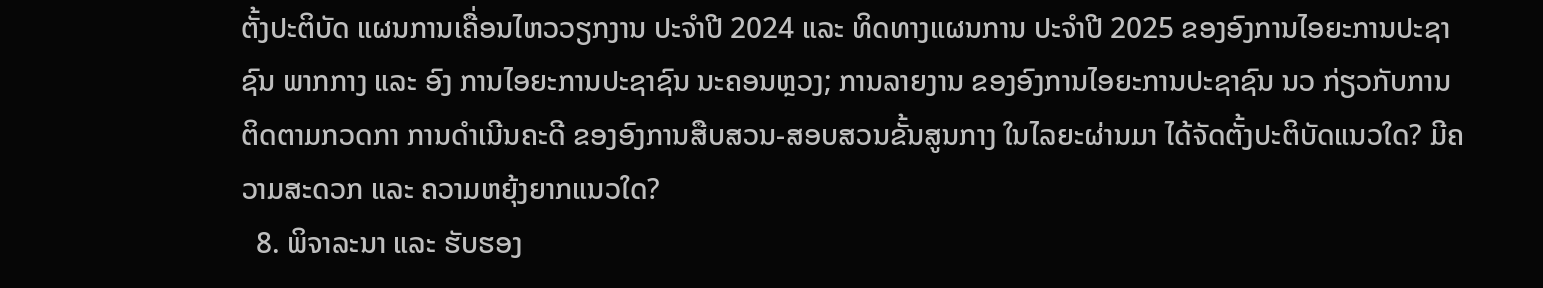ຕັ້ງປະຕິບັດ ແຜນການເຄື່ອນໄຫວວຽກງານ ປະຈໍາປີ 2024 ແລະ ທິດທາງແຜນການ ປະຈໍາປີ 2025 ຂອງອົງການໄອຍະການປະຊາຊົນ ພາກກາງ ແລະ ອົງ ການໄອຍະການປະຊາຊົນ ນະຄອນຫຼວງ; ການລາຍງານ ຂອງອົງການໄອຍະການປະຊາຊົນ ນວ ກ່ຽວກັບການຕິດຕາມກວດກາ ການດໍາເນີນຄະດີ ຂອງອົງການສືບສວນ-ສອບສວນຂັ້ນສູນກາງ ໃນໄລຍະຜ່ານມາ ໄດ້ຈັດຕັ້ງປະຕິບັດແນວໃດ? ມີຄວາມສະດວກ ແລະ ຄວາມຫຍຸ້ງຍາກແນວໃດ?
  8. ພິຈາລະນາ ແລະ ຮັບຮອງ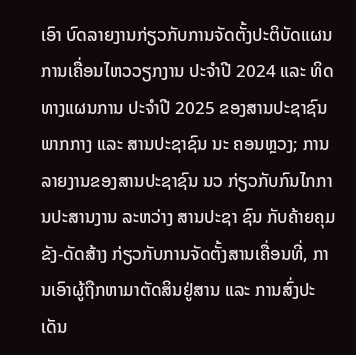ເອົາ ບົດລາຍງານກ່ຽວກັບການຈັດຕັ້ງປະຕິບັດແຜນການເຄື່ອນໄຫວວຽກງານ ປະຈໍາປີ 2024 ແລະ ທິດທາງແຜນການ ປະຈໍາປີ 2025 ຂອງສານປະຊາຊົນ ພາກກາງ ແລະ ສານປະຊາຊົນ ນະ ຄອນຫຼວງ; ການລາຍງານຂອງສານປະຊາຊົນ ນວ ກ່ຽວກັບກົນໄກການປະສານງານ ລະຫວ່າງ ສານປະຊາ ຊົນ ກັບຄ້າຍຄຸມຂັງ-ດັດສ້າງ ກ່ຽວກັບການຈັດຕັ້ງສານເຄື່ອນທີ່, ການເອົາຜູ້ຖືກຫາມາຕັດສິນຢູ່ສານ ແລະ ການສົ່ງປະເດັນ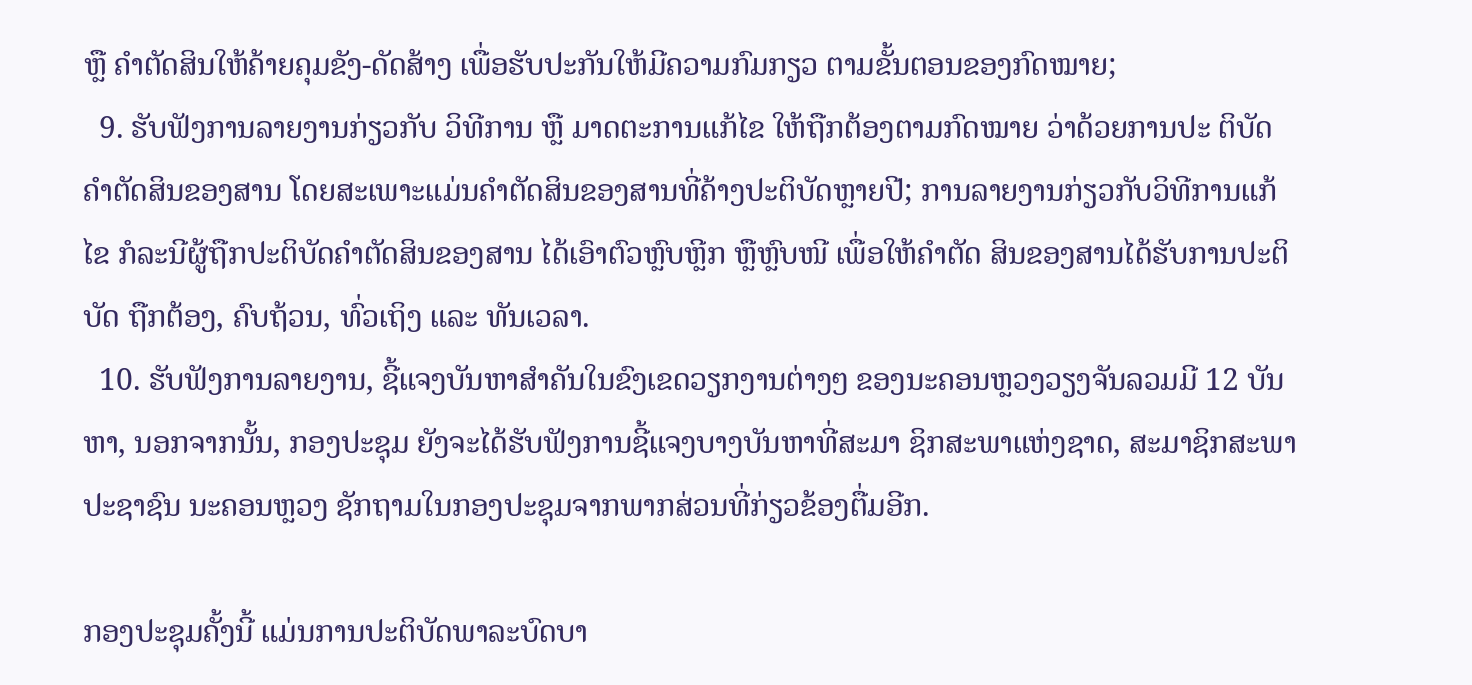ຫຼື ຄໍາຕັດສິນໃຫ້ຄ້າຍຄຸມຂັງ-ດັດສ້າງ ເພື່ອຮັບປະກັນໃຫ້ມີຄວາມກົມກຽວ ຕາມຂັ້ນຕອນຂອງກົດໝາຍ;
  9. ຮັບຟັງການລາຍງານກ່ຽວກັບ ວິທີການ ຫຼື ມາດຕະການແກ້ໄຂ ໃຫ້ຖືກຕ້ອງຕາມກົດໝາຍ ວ່າດ້ວຍການປະ ຕິບັດຄໍາຕັດສິນຂອງສານ ໂດຍສະເພາະແມ່ນຄໍາຕັດສິນຂອງສານທີ່ຄ້າງປະຕິບັດຫຼາຍປີ; ການລາຍງານກ່ຽວກັບວິທີການແກ້ໄຂ ກໍລະນີຜູ້ຖືກປະຕິບັດຄໍາຕັດສິນຂອງສານ ໄດ້ເອົາຕົວຫຼົບຫຼີກ ຫຼືຫຼົບໜີ ເພື່ອໃຫ້ຄໍາຕັດ ສິນຂອງສານໄດ້ຮັບການປະຕິບັດ ຖືກຕ້ອງ, ຄົບຖ້ວນ, ທົ່ວເຖິງ ແລະ ທັນເວລາ.
  10. ຮັບຟັງການລາຍງານ, ຊີ້ແຈງບັນຫາສໍາຄັນໃນຂົງເຂດວຽກງານຕ່າງໆ ຂອງນະຄອນຫຼວງວຽງຈັນລວມມີ 12 ບັນຫາ, ນອກຈາກນັ້ນ, ກອງປະຊຸມ ຍັງຈະໄດ້ຮັບຟັງການຊີ້ແຈງບາງບັນຫາທີ່ສະມາ ຊິກສະພາແຫ່ງຊາດ, ສະມາຊິກສະພາປະຊາຊົນ ນະຄອນຫຼວງ ຊັກຖາມໃນກອງປະຊຸມຈາກພາກສ່ວນທີ່ກ່ຽວຂ້ອງຕື່ມອີກ.

ກອງປະຊຸມຄັ້ງນີ້ ແມ່ນການປະຕິບັດພາລະບົດບາ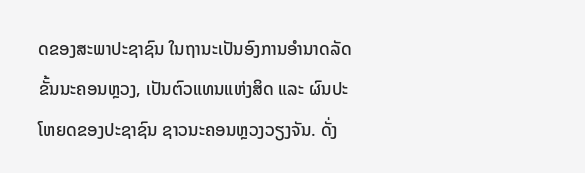ດຂອງສະພາປະຊາຊົນ ໃນຖານະເປັນອົງການອໍານາດລັດ ຂັ້ນນະຄອນຫຼວງ, ເປັນຕົວແທນແຫ່ງສິດ ແລະ ຜົນປະໂຫຍດຂອງປະຊາຊົນ ຊາວນະຄອນຫຼວງວຽງຈັນ. ດັ່ງ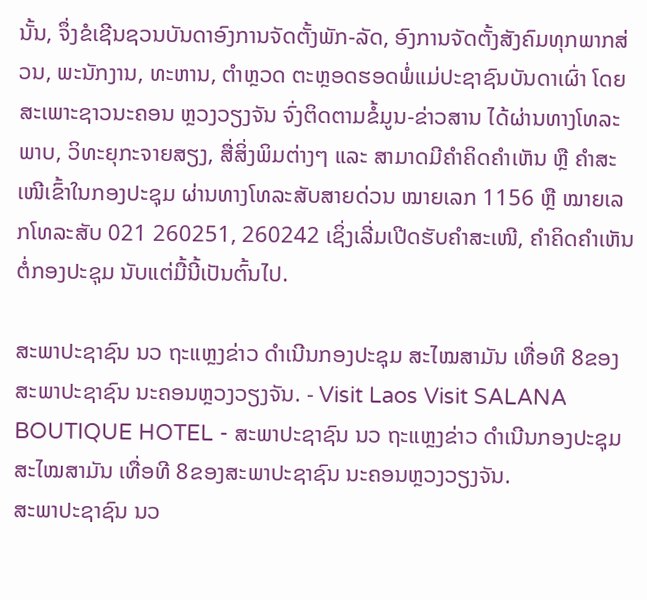ນັ້ນ, ຈຶ່ງຂໍເຊີນຊວນບັນດາອົງການຈັດຕັ້ງພັກ-ລັດ, ອົງການຈັດຕັ້ງສັງຄົມທຸກພາກສ່ວນ, ພະນັກງານ, ທະຫານ, ຕໍາຫຼວດ ຕະຫຼອດຮອດພໍ່ແມ່ປະຊາຊົນບັນດາເຜົ່າ ໂດຍສະເພາະຊາວນະຄອນ ຫຼວງວຽງຈັນ ຈົ່ງຕິດຕາມຂໍ້ມູນ-ຂ່າວສານ ໄດ້ຜ່ານທາງໂທລະພາບ, ວິທະຍຸກະຈາຍສຽງ, ສື່ສິ່ງພິມຕ່າງໆ ແລະ ສາມາດມີຄຳຄິດຄຳເຫັນ ຫຼື ຄຳສະເໜີເຂົ້າໃນກອງປະຊຸມ ຜ່ານທາງໂທລະສັບສາຍດ່ວນ ໝາຍເລກ 1156 ຫຼື ໝາຍເລກໂທລະສັບ 021 260251, 260242 ເຊິ່ງເລີ່ມເປີດຮັບຄຳສະເໜີ, ຄຳຄິດຄຳເຫັນຕໍ່ກອງປະຊຸມ ນັບແຕ່ມື້ນີ້ເປັນຕົ້ນໄປ.

ສະພາປະຊາຊົນ ນວ ຖະແຫຼງຂ່າວ ດຳເນີນກອງປະຊຸມ ສະໄໝສາມັນ ເທື່ອທີ 8ຂອງສະພາປະຊາຊົນ ນະຄອນຫຼວງວຽງຈັນ. - Visit Laos Visit SALANA BOUTIQUE HOTEL - ສະພາປະຊາຊົນ ນວ ຖະແຫຼງຂ່າວ ດຳເນີນກອງປະຊຸມ ສະໄໝສາມັນ ເທື່ອທີ 8ຂອງສະພາປະຊາຊົນ ນະຄອນຫຼວງວຽງຈັນ.
ສະພາປະຊາຊົນ ນວ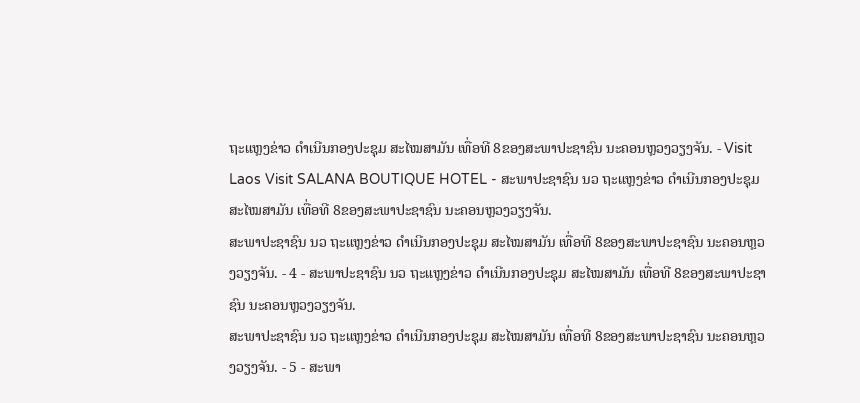ຖະແຫຼງຂ່າວ ດຳເນີນກອງປະຊຸມ ສະໄໝສາມັນ ເທື່ອທີ 8ຂອງສະພາປະຊາຊົນ ນະຄອນຫຼວງວຽງຈັນ. - Visit Laos Visit SALANA BOUTIQUE HOTEL - ສະພາປະຊາຊົນ ນວ ຖະແຫຼງຂ່າວ ດຳເນີນກອງປະຊຸມ ສະໄໝສາມັນ ເທື່ອທີ 8ຂອງສະພາປະຊາຊົນ ນະຄອນຫຼວງວຽງຈັນ.
ສະພາປະຊາຊົນ ນວ ຖະແຫຼງຂ່າວ ດຳເນີນກອງປະຊຸມ ສະໄໝສາມັນ ເທື່ອທີ 8ຂອງສະພາປະຊາຊົນ ນະຄອນຫຼວງວຽງຈັນ. - 4 - ສະພາປະຊາຊົນ ນວ ຖະແຫຼງຂ່າວ ດຳເນີນກອງປະຊຸມ ສະໄໝສາມັນ ເທື່ອທີ 8ຂອງສະພາປະຊາຊົນ ນະຄອນຫຼວງວຽງຈັນ.
ສະພາປະຊາຊົນ ນວ ຖະແຫຼງຂ່າວ ດຳເນີນກອງປະຊຸມ ສະໄໝສາມັນ ເທື່ອທີ 8ຂອງສະພາປະຊາຊົນ ນະຄອນຫຼວງວຽງຈັນ. - 5 - ສະພາ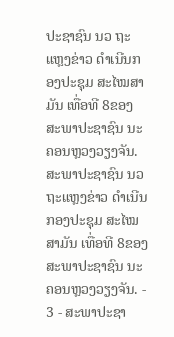ປະຊາຊົນ ນວ ຖະແຫຼງຂ່າວ ດຳເນີນກອງປະຊຸມ ສະໄໝສາມັນ ເທື່ອທີ 8ຂອງສະພາປະຊາຊົນ ນະຄອນຫຼວງວຽງຈັນ.
ສະພາປະຊາຊົນ ນວ ຖະແຫຼງຂ່າວ ດຳເນີນກອງປະຊຸມ ສະໄໝສາມັນ ເທື່ອທີ 8ຂອງສະພາປະຊາຊົນ ນະຄອນຫຼວງວຽງຈັນ. - 3 - ສະພາປະຊາ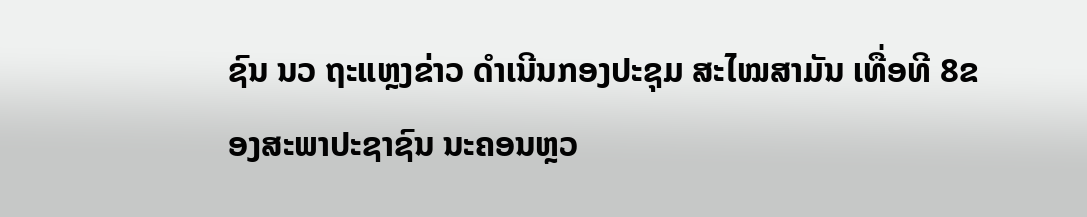ຊົນ ນວ ຖະແຫຼງຂ່າວ ດຳເນີນກອງປະຊຸມ ສະໄໝສາມັນ ເທື່ອທີ 8ຂອງສະພາປະຊາຊົນ ນະຄອນຫຼວ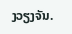ງວຽງຈັນ.